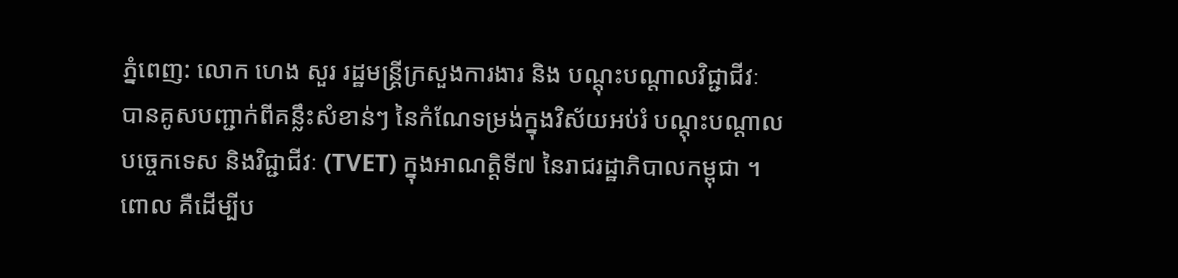ភ្នំពេញ: លោក ហេង សួរ រដ្ឋមន្ត្រីក្រសួងការងារ និង បណ្តុះបណ្តាលវិជ្ជាជីវៈ បានគូសបញ្ជាក់ពីគន្លឹះសំខាន់ៗ នៃកំណែទម្រង់ក្នុងវិស័យអប់រំ បណ្តុះបណ្តាលបច្ចេកទេស និងវិជ្ជាជីវៈ (TVET) ក្នុងអាណត្តិទី៧ នៃរាជរដ្ឋាភិបាលកម្ពុជា ។ ពោល គឺដើម្បីប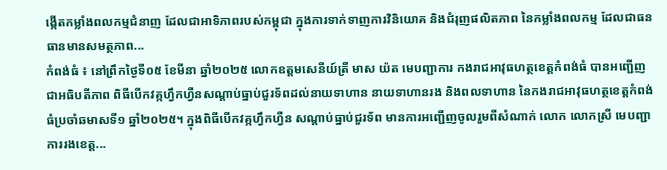ង្កើតកម្លាំងពលកម្មជំនាញ ដែលជាអាទិភាពរបស់កម្ពុជា ក្នុងការទាក់ទាញការវិនិយោគ និងជំរុញផលិតភាព នៃកម្លាំងពលកម្ម ដែលជាធនធានមានសមត្ថភាព...
កំពង់ធំ ៖ នៅព្រឹកថ្ងៃទី០៥ ខែមីនា ឆ្នាំ២០២៥ លោកឧត្តមសេនីយ៍ត្រី មាស យ៉ត មេបញ្ជាការ កងរាជអាវុធហត្ថខេត្តកំពង់ធំ បានអញ្ជើញជាអធិបតីភាព ពិធីបើកវគ្កហ្វឹកហ្វឺនសណ្ដាប់ធ្នាប់ជួរទ័ពដល់នាយទាហាន នាយទាហានរង និងពលទាហាន នៃកងរាជអាវុធហត្ថខេត្តកំពង់ធំប្រចាំឆមាសទី១ ឆ្នាំ២០២៥។ ក្នុងពិធីបើកវគ្កហ្វឹកហ្វឺន សណ្ដាប់ធ្នាប់ជួរទ័ព មានការអញ្ជើញចូលរួមពីសំណាក់ លោក លោកស្រី មេបញ្ជាការរងខេត្ត...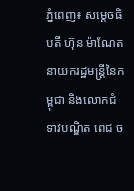ភ្នំពេញ៖ សម្តេចធិបតី ហ៊ុន ម៉ាណែត នាយករដ្ឋមន្ត្រីនៃកម្ពុជា និងលោកជំទាវបណ្ឌិត ពេជ ច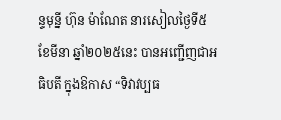ន្ទមុន្នី ហ៊ុន ម៉ាណែត នារសៀលថ្ងៃទី៥ ខែមីនា ឆ្នាំ២០២៥នេះ បានអញ្ជើញជាអធិបតី ក្នុងឱកាស “ទិវាវប្បធ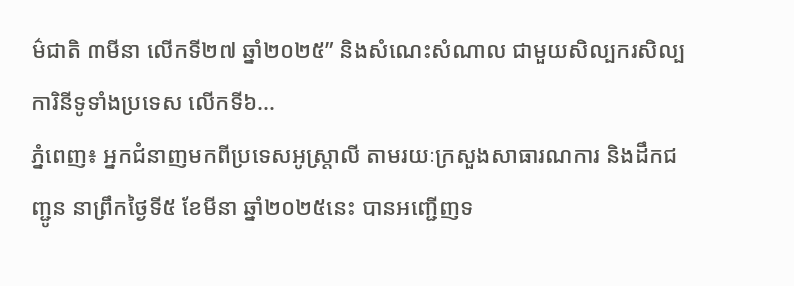ម៌ជាតិ ៣មីនា លើកទី២៧ ឆ្នាំ២០២៥” និងសំណេះសំណាល ជាមួយសិល្បករសិល្បការិនីទូទាំងប្រទេស លើកទី៦...
ភ្នំពេញ៖ អ្នកជំនាញមកពីប្រទេសអូស្ត្រាលី តាមរយៈក្រសួងសាធារណការ និងដឹកជញ្ជូន នាព្រឹកថ្ងៃទី៥ ខែមីនា ឆ្នាំ២០២៥នេះ បានអញ្ជើញទ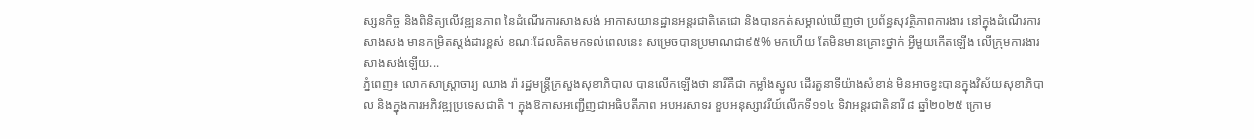ស្សនកិច្ច និងពិនិត្យលើវឌ្ឍនភាព នៃដំណើរការសាងសង់ អាកាសយានដ្ឋានអន្តរជាតិតេជោ និងបានកត់សម្គាល់ឃើញថា ប្រព័ន្ធសុវត្ថិភាពការងារ នៅក្នុងដំណើរការ សាងសង មានកម្រិតស្តង់ដារខ្ពស់ ខណៈដែលគិតមកទល់ពេលនេះ សម្រេចបានប្រមាណជា៩៥% មកហើយ តែមិនមានគ្រោះថ្នាក់ អ្វីមួយកើតឡើង លើក្រុមការងារសាងសង់ឡើយ...
ភ្នំពេញ៖ លោកសាស្រ្តាចារ្យ ឈាង រ៉ា រដ្ឋមន្រ្តីក្រសួងសុខាភិបាល បានលើកឡើងថា នារីគឺជា កម្លាំងស្នូល ដើរតួនាទីយ៉ាងសំខាន់ មិនអាចខ្វះបានក្នុងវិស័យសុខាភិបាល និងក្នុងការអភិវឌ្ឍប្រទេសជាតិ ។ ក្នុងឱកាសអញ្ជើញជាអធិបតីភាព អបអរសាទរ ខួបអនុស្សាវរីយ៍លើកទី១១៤ ទិវាអន្តរជាតិនារី ៨ ឆ្នាំ២០២៥ ក្រោម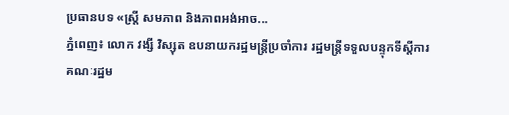ប្រធានបទ «ស្ត្រី សមភាព និងភាពអង់អាច...
ភ្នំពេញ៖ លោក វង្សី វិស្សុត ឧបនាយករដ្ឋមន្រ្តីប្រចាំការ រដ្ឋមន្រ្តីទទួលបន្ទុកទីស្តីការគណៈរដ្ឋម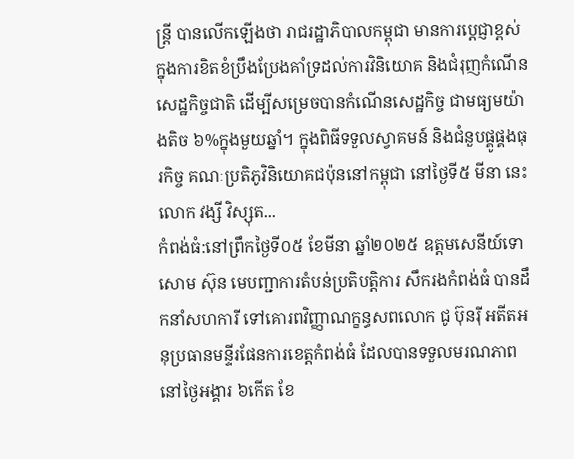ន្រ្តី បានលើកឡើងថា រាជរដ្ឋាភិបាលកម្ពុជា មានការប្តេជ្ញាខ្ពស់ក្នុងការខិតខំប្រឹងប្រែងគាំទ្រដល់ការវិនិយោគ និងជំរុញកំណើនសេដ្ឋកិច្ចជាតិ ដើម្បីសម្រេចបានកំណើនសេដ្ឋកិច្ច ជាមធ្យមយ៉ាងតិច ៦%ក្នុងមួយឆ្នាំ។ ក្នុងពិធីទទួលស្វាគមន៍ និងជំនួបផ្គូផ្គងធុរកិច្ច គណៈប្រតិភូវិនិយោគជប៉ុននៅកម្ពុជា នៅថ្ងៃទី៥ មីនា នេះ លោក វង្សី វិស្សុត...
កំពង់ធំ:នៅព្រឹកថ្ងៃទី០៥ ខែមីនា ឆ្នាំ២០២៥ ឧត្តមសេនីយ៍ទោ សោម ស៊ុន មេបញ្ជាការតំបន់ប្រតិបត្តិការ សឹករងកំពង់ធំ បានដឹកនាំសហការី ទៅគោរពវិញ្ញាណក្ខន្ធសពលោក ជូ ប៊ុនរ៉ី អតីតអនុប្រធានមន្ទីរផែនការខេត្តកំពង់ធំ ដែលបានទទួលមរណភាព នៅថ្ងៃអង្គារ ៦កើត ខែ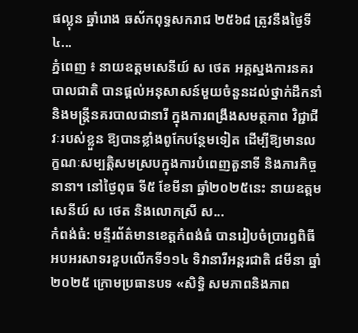ផល្លុន ឆ្នាំរោង ឆស័កពុទ្ធសករាជ ២៥៦៨ ត្រូវនឹងថ្ងៃទី ៤...
ភ្នំពេញ ៖ នាយឧត្តមសេនីយ៍ ស ថេត អគ្គស្នងការនគរបាលជាតិ បានផ្ដល់អនុសាសន៍មួយចំនួនដល់ថ្នាក់ដឹកនាំ និងមន្ត្រីនគរបាលជានារី ក្នុងការពង្រឹងសមត្ថភាព វិជ្ជាជីវៈរបស់ខ្លួន ឱ្យបានខ្លាំងពូកែបន្ថែមទៀត ដើម្បីឱ្យមានលក្ខណៈសម្បត្តិសមស្របក្នុងការបំពេញតួនាទី និងភារកិច្ចនានា។ នៅថ្ងៃពុធ ទី៥ ខែមីនា ឆ្នាំ២០២៥នេះ នាយឧត្តមសេនីយ៍ ស ថេត និងលោកស្រី ស...
កំពង់ធំ: មន្ទីរព័ត៌មានខេត្តកំពង់ធំ បានរៀបចំប្រារព្ធពិធីអបអរសាទរខួបលើកទី១១៤ ទិវានារីអន្តរជាតិ ៨មីនា ឆ្នាំ២០២៥ ក្រោមប្រធានបទ «សិទ្ធិ សមភាពនិងភាព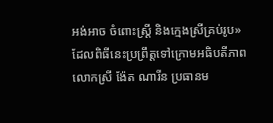អង់អាច ចំពោះស្ត្រី និងក្មេងស្រីគ្រប់រូប» ដែលពិធីនេះប្រព្រឹត្តទៅក្រោមអធិបតីភាព លោកស្រី ង៉ែត ណារីន ប្រធានម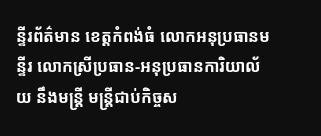ន្ទីរព័ត៌មាន ខេត្តកំពង់ធំ លោកអនុប្រធានមន្ទីរ លោកស្រីប្រធាន-អនុប្រធានការិយាល័យ នឹងមន្ត្រី មន្ត្រីជាប់កិច្ចស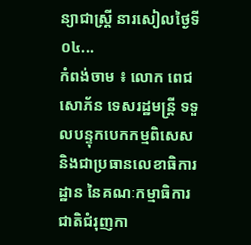ន្យាជាស្ត្រី នារសៀលថ្ងៃទី០៤...
កំពង់ចាម ៖ លោក ពេជ សោភ័ន ទេសរដ្ឋមន្ត្រី ទទួលបន្ទុកបេកកម្មពិសេស និងជាប្រធានលេខាធិការដ្ឋាន នៃគណៈកម្មាធិការជាតិជំរុញកា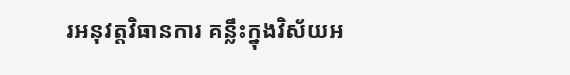រអនុវត្តវិធានការ គន្លឹះក្នុងវិស័យអ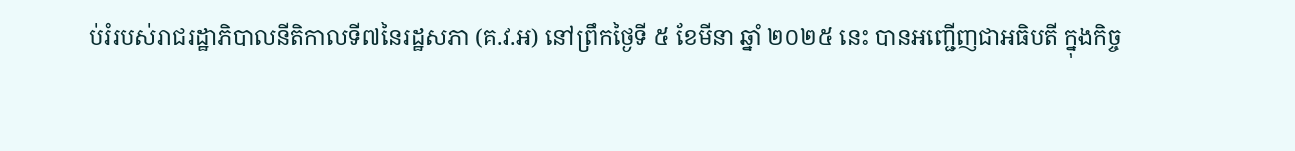ប់រំរបស់រាជរដ្ឋាភិបាលនីតិកាលទី៧នៃរដ្ឋសភា (គ.វ.អ) នៅព្រឹកថ្ងៃទី ៥ ខែមីនា ឆ្នាំ ២០២៥ នេះ បានអញ្ជើញជាអធិបតី ក្នុងកិច្ច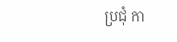ប្រជុំ កា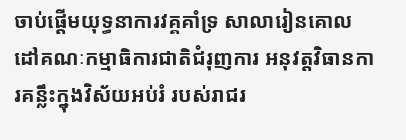ចាប់ផ្តើមយុទ្ធនាការវគ្គគាំទ្រ សាលារៀនគោលដៅគណៈកម្មាធិការជាតិជំរុញការ អនុវត្តវិធានការគន្លឹះក្នុងវិស័យអប់រំ របស់រាជរ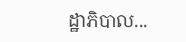ដ្ឋាភិបាល...